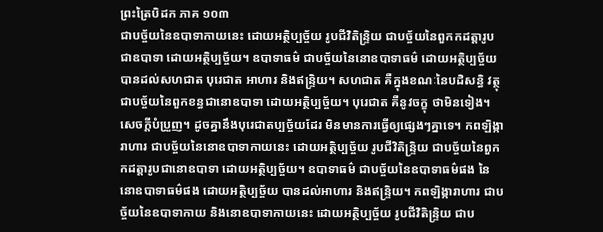ព្រះត្រៃបិដក ភាគ ១០៣
ជាបច្ច័យនៃឧបាទាកាយនេះ ដោយអត្ថិប្បច្ច័យ រូបជីវិតិន្រ្ទិយ ជាបច្ច័យនៃពួកកដត្តារូប ជាឧបាទា ដោយអត្ថិប្បច្ច័យ។ ឧបាទាធម៌ ជាបច្ច័យនៃនោឧបាទាធម៌ ដោយអត្ថិប្បច្ច័យ បានដល់សហជាត បុរេជាត អាហារ និងឥន្រ្ទិយ។ សហជាត គឺក្នុងខណៈនៃបដិសន្ធិ វត្ថុ ជាបច្ច័យនៃពួកខន្ធជានោឧបាទា ដោយអត្ថិប្បច្ច័យ។ បុរេជាត គឺនូវចក្ខុ ថាមិនទៀង។ សេចក្តីបំប្រួញ។ ដូចគ្នានឹងបុរេជាតប្បច្ច័យដែរ មិនមានការធ្វើឲ្យផ្សេងៗគ្នាទេ។ កពឡិង្ការាហារ ជាបច្ច័យនៃនោឧបាទាកាយនេះ ដោយអត្ថិប្បច្ច័យ រូបជីវិតិន្រ្ទិយ ជាបច្ច័យនៃពួកកដត្តារូបជានោឧបាទា ដោយអត្ថិប្បច្ច័យ។ ឧបាទាធម៌ ជាបច្ច័យនៃឧបាទាធម៌ផង នៃនោឧបាទាធម៌ផង ដោយអត្ថិប្បច្ច័យ បានដល់អាហារ និងឥន្រ្ទិយ។ កពឡិង្ការាហារ ជាបច្ច័យនៃឧបាទាកាយ និងនោឧបាទាកាយនេះ ដោយអត្ថិប្បច្ច័យ រូបជីវិតិន្រ្ទិយ ជាប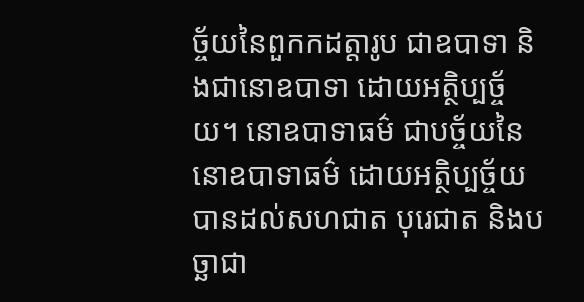ច្ច័យនៃពួកកដត្តារូប ជាឧបាទា និងជានោឧបាទា ដោយអត្ថិប្បច្ច័យ។ នោឧបាទាធម៌ ជាបច្ច័យនៃនោឧបាទាធម៌ ដោយអត្ថិប្បច្ច័យ បានដល់សហជាត បុរេជាត និងបច្ឆាជា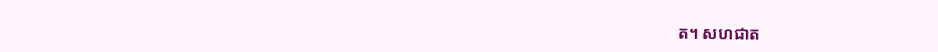ត។ សហជាត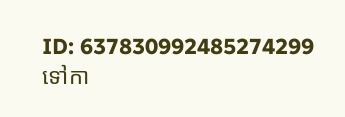ID: 637830992485274299
ទៅកា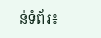ន់ទំព័រ៖